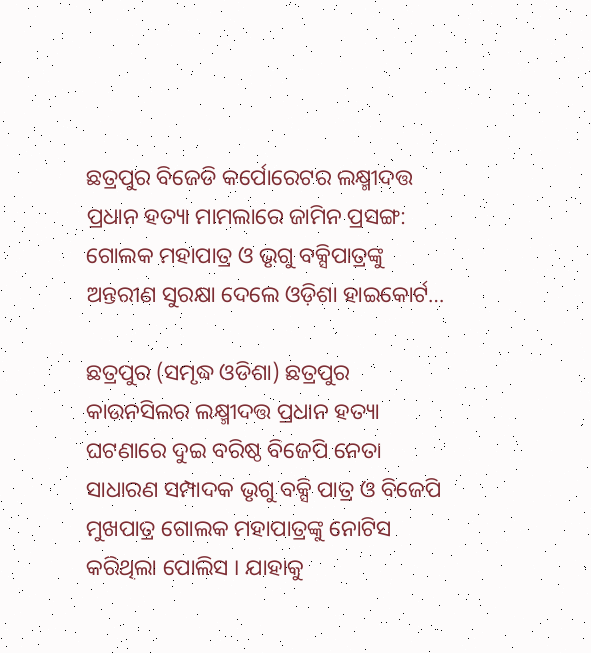ଛତ୍ରପୁର ବିଜେଡି କର୍ପୋରେଟର ଲକ୍ଷ୍ମୀଦତ୍ତ ପ୍ରଧାନ ହତ୍ୟା ମାମଲାରେ ଜାମିନ ପ୍ରସଙ୍ଗ: ଗୋଲକ ମହାପାତ୍ର ଓ ଭୃଗୁ ବକ୍ସିପାତ୍ରଙ୍କୁ ଅନ୍ତରୀଣ ସୁରକ୍ଷା ଦେଲେ ଓଡ଼ିଶା ହାଇକୋର୍ଟ…

ଛତ୍ରପୁର (ସମୃଦ୍ଧ ଓଡିଶା) ଛତ୍ରପୁର କାଉନସିଲର ଲକ୍ଷ୍ମୀଦତ୍ତ ପ୍ରଧାନ ହତ୍ୟା ଘଟଣାରେ ଦୁଇ ବରିଷ୍ଠ ବିଜେପି ନେତା ସାଧାରଣ ସମ୍ପାଦକ ଭୃଗୁ ବକ୍ସି ପାତ୍ର ଓ ବିଜେପି ମୁଖପାତ୍ର ଗୋଲକ ମହାପାତ୍ରଙ୍କୁ ନୋଟିସ କରିଥିଲା ପୋଲିସ । ଯାହାକୁ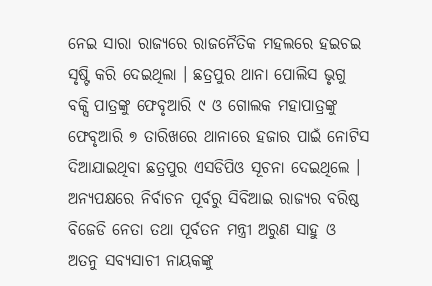ନେଇ ସାରା ରାଜ୍ୟରେ ରାଜନୈତିକ ମହଲରେ ହଇଚଇ ସୃଷ୍ଟି କରି ଦେଇଥିଲା । ଛତ୍ରପୁର ଥାନା ପୋଲିସ ଭୃଗୁ ବକ୍ସି ପାତ୍ରଙ୍କୁ ଫେବୃଆରି ୯ ଓ ଗୋଲକ ମହାପାତ୍ରଙ୍କୁ ଫେବୃଆରି ୭ ତାରିଖରେ ଥାନାରେ ହଜାର ପାଇଁ ନୋଟିସ ଦିଆଯାଇଥିବା ଛତ୍ରପୁର ଏସଡିପିଓ ସୂଚନା ଦେଇଥିଲେ । ଅନ୍ୟପକ୍ଷରେ ନିର୍ବାଚନ ପୂର୍ବରୁ ସିବିଆଇ ରାଜ୍ୟର ବରିଷ୍ଠ ବିଜେଡି ନେତା ତଥା ପୂର୍ବତନ ମନ୍ତ୍ରୀ ଅରୁଣ ସାହୁ ଓ ଅତନୁ ସବ୍ୟସାଚୀ ନାୟକଙ୍କୁ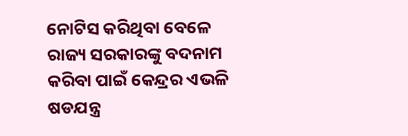ନୋଟିସ କରିଥିବା ବେଳେ ରାଜ୍ୟ ସରକାରଙ୍କୁ ବଦନାମ କରିବା ପାଇଁ କେନ୍ଦ୍ରର ଏଭଳି ଷଡଯନ୍ତ୍ର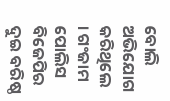ବୋଲି ଅଭିଯୋଗ କରିଥିଲେ । ଗଂଜାମ ପୋଲିସ ବିଜେପିର ଦୁଇ ବରିଷ୍ଠ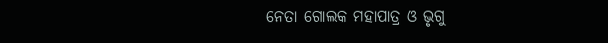ନେତା ଗୋଲକ ମହାପାତ୍ର ଓ ଭୃଗୁ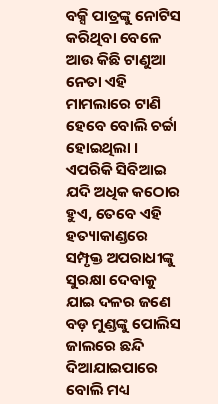ବକ୍ସି ପାତ୍ରଙ୍କୁ ନୋଟିସ କରିଥିବା ବେଳେ ଆଉ କିଛି ଟାଣୁଆ ନେତା ଏହି ମାମଲାରେ ଟାଣି ହେବେ ବୋଲି ଚର୍ଚ୍ଚା ହୋଇଥିଲା । ଏପରିକି ସିବିଆଇ ଯଦି ଅଧିକ କଠୋର ହୁଏ, ତେବେ ଏହି ହତ୍ୟାକାଣ୍ଡରେ ସମ୍ପୃକ୍ତ ଅପରାଧୀଙ୍କୁ ସୁରକ୍ଷା ଦେବାକୁ ଯାଇ ଦଳର ଜଣେ ବଡ଼ ମୁଣ୍ଡଙ୍କୁ ପୋଲିସ ଜାଲରେ ଛନ୍ଦି ଦିଆଯାଇପାରେ ବୋଲି ମଧ୍ୟ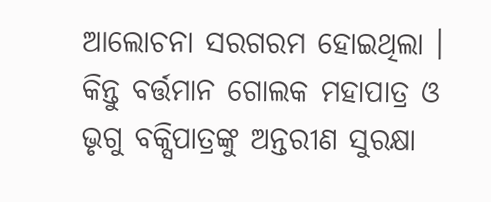ଆଲୋଚନା ସରଗରମ ହୋଇଥିଲା । କିନ୍ତୁ ବର୍ତ୍ତମାନ ଗୋଲକ ମହାପାତ୍ର ଓ ଭୃଗୁ ବକ୍ସିପାତ୍ରଙ୍କୁ ଅନ୍ତରୀଣ ସୁରକ୍ଷା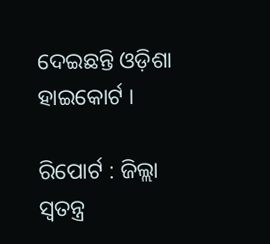ଦେଇଛନ୍ତି ଓଡ଼ିଶା ହାଇକୋର୍ଟ ।

ରିପୋର୍ଟ : ଜିଲ୍ଲା ସ୍ୱତନ୍ତ୍ର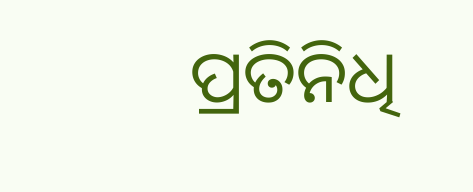ପ୍ରତିନିଧି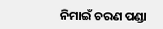ନିମାଇଁ ଚରଣ ପଣ୍ଡା